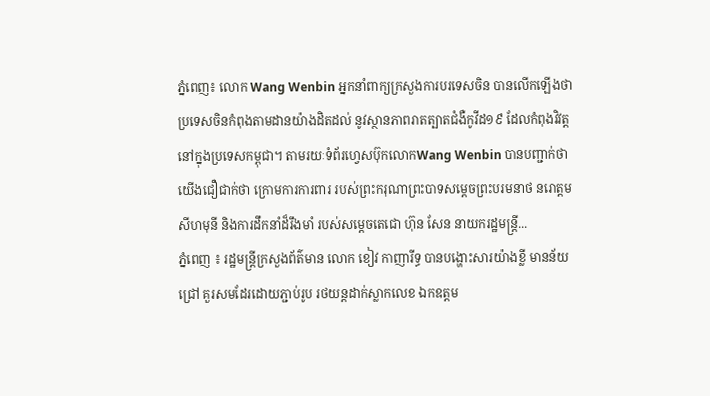ភ្នំពេញ៖ លោក Wang Wenbin អ្នកនាំពាក្យក្រសួងការបរទេសចិន បានលើកឡើងថា ប្រទេសចិនកំពុងតាមដានយ៉ាងដិតដល់ នូវស្ថានភាពរាតត្បាតជំងឺកូវីដ១៩ ដែលកំពុងវិវត្ត នៅក្នុងប្រទេសកម្ពុជា។ តាមរយៈទំព័រហ្វេសប៊ុកលោកWang Wenbin បានបញ្ជាក់ថា យើងជឿជាក់ថា ក្រោមការការពារ របស់ព្រះករុណាព្រះបាទសម្តេចព្រះបរមនាថ នរោត្តមសីហមុនី និងការដឹកនាំដ៏រឹងមាំ របស់សម្តេចតេជោ ហ៊ុន សែន នាយករដ្ឋមន្រ្តី...
ភ្នំពេញ ៖ រដ្ឋមន្រ្តីក្រសួងព័ត៌មាន លោក ខៀវ កាញារីទ្ធ បានបង្ហោះសារយ៉ាងខ្លី មានន័យជ្រៅ គួរសមដែរដោយភ្ជាប់រូប រថយន្តដាក់ស្លាកលេខ ឯកឧត្តម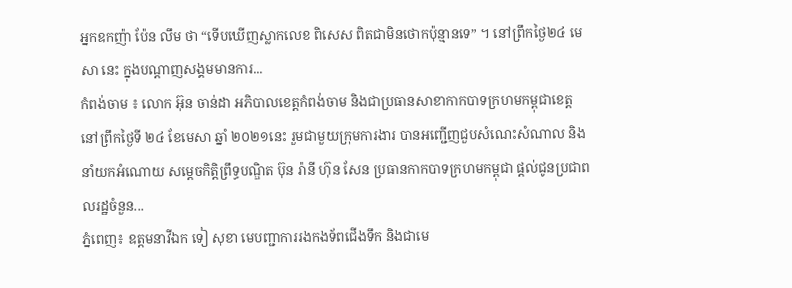អ្នកឧកញ៉ា ប៉ែន លឹម ថា “ទើបឃើញស្លាកលេខ ពិសេស ពិតជាមិនថោកប៉ុន្មានទេ” ។ នៅព្រឹកថ្ងៃ២៤ មេសា នេះ ក្នុងបណ្តាញសង្គមមានការ...
កំពង់ចាម ៖ លោក អ៊ុន ចាន់ដា អភិបាលខេត្តកំពង់ចាម និងជាប្រធានសាខាកាកបាទក្រហមកម្ពុជាខេត្ត នៅព្រឹកថ្ងៃទី ២៤ ខែមេសា ឆ្នាំ ២០២១នេះ រួមជាមួយក្រុមការងារ បានអញ្ជើញជួបសំណេះសំណាល និងនាំយកអំណោយ សម្តេចកិត្តិព្រឹទ្ធបណ្ឌិត ប៊ុន រ៉ានី ហ៊ុន សែន ប្រធានកាកបាទក្រហមកម្ពុជា ផ្តល់ជូនប្រជាពលរដ្ឋចំនួន...
ភ្នំពេញ៖ ឧត្តមនាវីឯក ទៀ សុខា មេបញ្ជាការរងកងទ័ពជើងទឹក និងជាមេ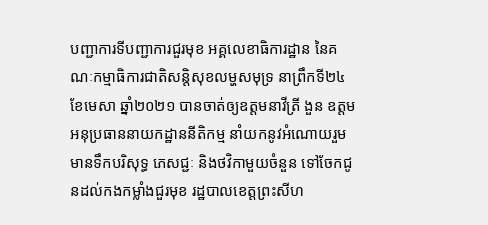បញ្ជាការទីបញ្ជាការជួរមុខ អគ្គលេខាធិការដ្ឋាន នៃគណៈកម្មាធិការជាតិសន្តិសុខលម្ហសមុទ្រ នាព្រឹកទី២៤ ខែមេសា ឆ្នាំ២០២១ បានចាត់ឲ្យឧត្តមនាវីត្រី ងួន ឧត្តម អនុប្រធាននាយកដ្ឋាននីតិកម្ម នាំយកនូវអំណោយរួមមានទឹកបរិសុទ្ធ ភេសជ្ជៈ និងថវិកាមួយចំនួន ទៅចែកជូនដល់កងកម្លាំងជួរមុខ រដ្ឋបាលខេត្តព្រះសីហ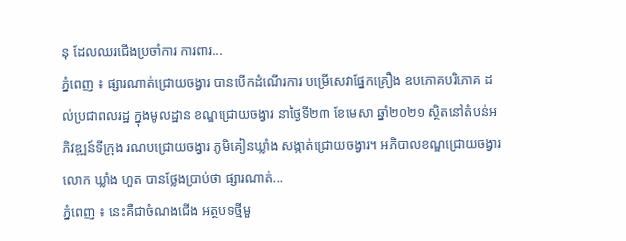នុ ដែលឈរជើងប្រចាំការ ការពារ...
ភ្នំពេញ ៖ ផ្សារណាត់ជ្រោយចង្វារ បានបើកដំណើរការ បម្រើសេវាផ្នែកគ្រឿង ឧបភោគបរិភោគ ដល់ប្រជាពលរដ្ឋ ក្នុងមូលដ្ឋាន ខណ្ឌជ្រោយចង្វារ នាថ្ងៃទី២៣ ខែមេសា ឆ្នាំ២០២១ ស្ថិតនៅតំបន់អភិវឌ្ឍន៍ទីក្រុង រណបជ្រោយចង្វារ ភូមិគៀនឃ្លាំង សង្កាត់ជ្រោយចង្វារ។ អភិបាលខណ្ឌជ្រោយចង្វារ លោក ឃ្លាំង ហួត បានថ្លែងប្រាប់ថា ផ្សារណាត់...
ភ្នំពេញ ៖ នេះគឺជាចំណងជើង អត្ថបទថ្មីមួ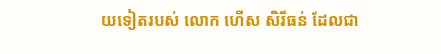យទៀតរបស់ លោក ហើស សិរីធន់ ដែលជា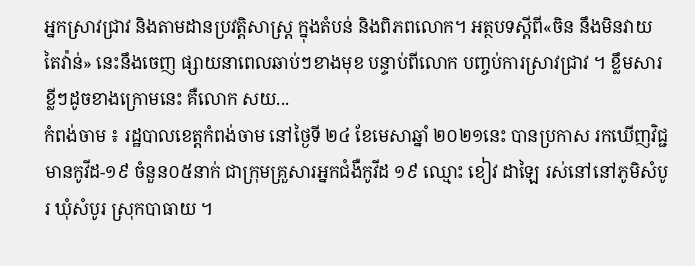អ្នកស្រាវជ្រាវ និងតាមដានប្រវត្តិសាស្រ្ត ក្នុងតំបន់ និងពិភពលោក។ អត្ថបទស្តីពី«ចិន នឹងមិនវាយ តៃវ៉ាន់» នេះនឹងចេញ ផ្សាយនាពេលឆាប់ៗខាងមុខ បន្ទាប់ពីលោក បញ្ចប់ការស្រាវជ្រាវ ។ ខ្លឹមសារខ្លីៗដូចខាងក្រោមនេះ គឺលោក សយ...
កំពង់ចាម ៖ រដ្ឋបាលខេត្តកំពង់ចាម នៅថ្ងៃទី ២៤ ខែមេសាឆ្នាំ ២០២១នេះ បានប្រកាស រកឃើញវិជ្ជមានកូវីដ-១៩ ចំនួន០៥នាក់ ជាក្រុមគ្រួសារអ្នកជំងឺកូវីដ ១៩ ឈ្មោះ ខៀវ ដាឡៃ រស់នៅនៅភូមិសំបូរ ឃុំសំបូរ ស្រុកបាធាយ ។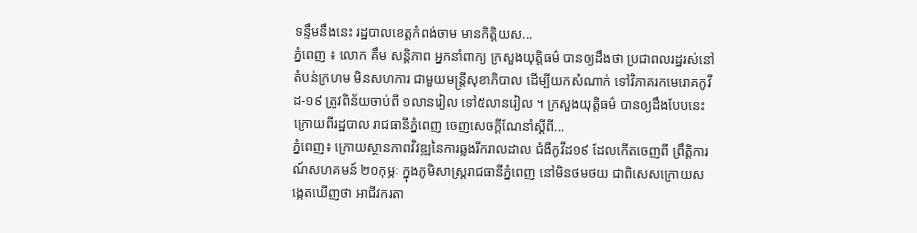ទន្ទឹមនឹងនេះ រដ្ឋបាលខេត្តកំពង់ចាម មានកិត្តិយស...
ភ្នំពេញ ៖ លោក គឹម សនិ្តភាព អ្នកនាំពាក្យ ក្រសួងយុត្តិធម៌ បានឲ្យដឹងថា ប្រជាពលរដ្ឋរស់នៅតំបន់ក្រហម មិនសហការ ជាមួយមន្ដ្រីសុខាភិបាល ដើម្បីយកសំណាក់ ទៅវិភាគរកមេរោគកូវីដ-១៩ ត្រូវពិន័យចាប់ពី ១លានរៀល ទៅ៥លានរៀល ។ ក្រសួងយុត្តិធម៌ បានឲ្យដឹងបែបនេះ ក្រោយពីរដ្ឋបាល រាជធានីភ្នំពេញ ចេញសេចក្ដីណែនាំស្ដីពី...
ភ្នំពេញ៖ ក្រោយស្ថានភាពវិវឌ្ឍនៃការឆ្លងរីករាលដាល ជំងឺកូវីដ១៩ ដែលកើតចេញពី ព្រឹត្តិការណ៍សហគមន៍ ២០កុម្ភៈ ក្នុងភូមិសាស្ត្ររាជធានីភ្នំពេញ នៅមិនថមថយ ជាពិសេសក្រោយសង្កេតឃើញថា អាជីវករតា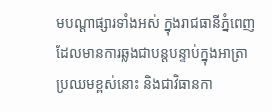មបណ្តាផ្សារទាំងអស់ ក្នុងរាជធានីភ្នំពេញ ដែលមានការឆ្លងជាបន្តបន្ទាប់ក្នុងអាត្រាប្រឈមខ្ពស់នោះ និងជាវិធានកា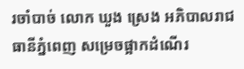រចាំបាច់ លោក ឃួង ស្រេង អភិបាលរាជធានីភ្នំពេញ សម្រេចផ្អាកដំណើរ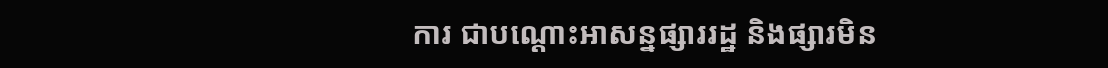ការ ជាបណ្តោះអាសន្នផ្សាររដ្ឋ និងផ្សារមិន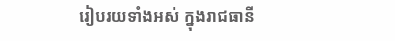រៀបរយទាំងអស់ ក្នុងរាជធានី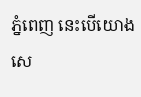ភ្នំពេញ នេះបើយោងសេ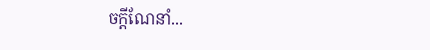ចក្តីណែនាំ...